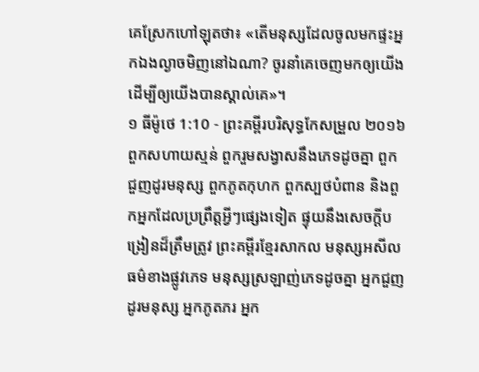គេស្រែកហៅឡុតថា៖ «តើមនុស្សដែលចូលមកផ្ទះអ្នកឯងល្ងាចមិញនៅឯណា? ចូរនាំគេចេញមកឲ្យយើង ដើម្បីឲ្យយើងបានស្គាល់គេ»។
១ ធីម៉ូថេ 1:10 - ព្រះគម្ពីរបរិសុទ្ធកែសម្រួល ២០១៦ ពួកសហាយស្មន់ ពួករួមសង្វាសនឹងភេទដូចគ្នា ពួកជួញដូរមនុស្ស ពួកភូតកុហក ពួកស្បថបំពាន និងពួកអ្នកដែលប្រព្រឹត្តអ្វីៗផ្សេងទៀត ផ្ទុយនឹងសេចក្ដីបង្រៀនដ៏ត្រឹមត្រូវ ព្រះគម្ពីរខ្មែរសាកល មនុស្សអសីលធម៌ខាងផ្លូវភេទ មនុស្សស្រឡាញ់ភេទដូចគ្នា អ្នកជួញដូរមនុស្ស អ្នកភូតភរ អ្នក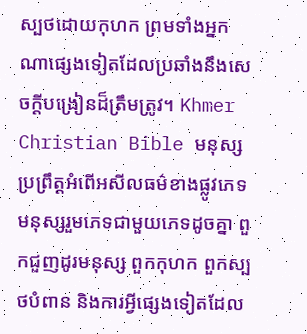ស្បថដោយកុហក ព្រមទាំងអ្នកណាផ្សេងទៀតដែលប្រឆាំងនឹងសេចក្ដីបង្រៀនដ៏ត្រឹមត្រូវ។ Khmer Christian Bible មនុស្សប្រព្រឹត្ដអំពើអសីលធម៌ខាងផ្លូវភេទ មនុស្សរួមភេទជាមួយភេទដូចគ្នា ពួកជួញដូរមនុស្ស ពួកកុហក ពួកស្បថបំពាន និងការអ្វីផ្សេងទៀតដែល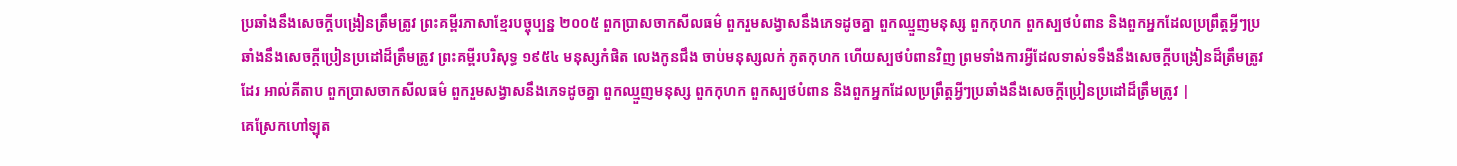ប្រឆាំងនឹងសេចក្ដីបង្រៀនត្រឹមត្រូវ ព្រះគម្ពីរភាសាខ្មែរបច្ចុប្បន្ន ២០០៥ ពួកប្រាសចាកសីលធម៌ ពួករួមសង្វាសនឹងភេទដូចគ្នា ពួកឈ្មួញមនុស្ស ពួកកុហក ពួកស្បថបំពាន និងពួកអ្នកដែលប្រព្រឹត្តអ្វីៗប្រឆាំងនឹងសេចក្ដីប្រៀនប្រដៅដ៏ត្រឹមត្រូវ ព្រះគម្ពីរបរិសុទ្ធ ១៩៥៤ មនុស្សកំផិត លេងកូនជឹង ចាប់មនុស្សលក់ ភូតកុហក ហើយស្បថបំពានវិញ ព្រមទាំងការអ្វីដែលទាស់ទទឹងនឹងសេចក្ដីបង្រៀនដ៏ត្រឹមត្រូវដែរ អាល់គីតាប ពួកប្រាសចាកសីលធម៌ ពួករួមសង្វាសនឹងភេទដូចគ្នា ពួកឈ្មួញមនុស្ស ពួកកុហក ពួកស្បថបំពាន និងពួកអ្នកដែលប្រព្រឹត្ដអ្វីៗប្រឆាំងនឹងសេចក្ដីប្រៀនប្រដៅដ៏ត្រឹមត្រូវ |
គេស្រែកហៅឡុត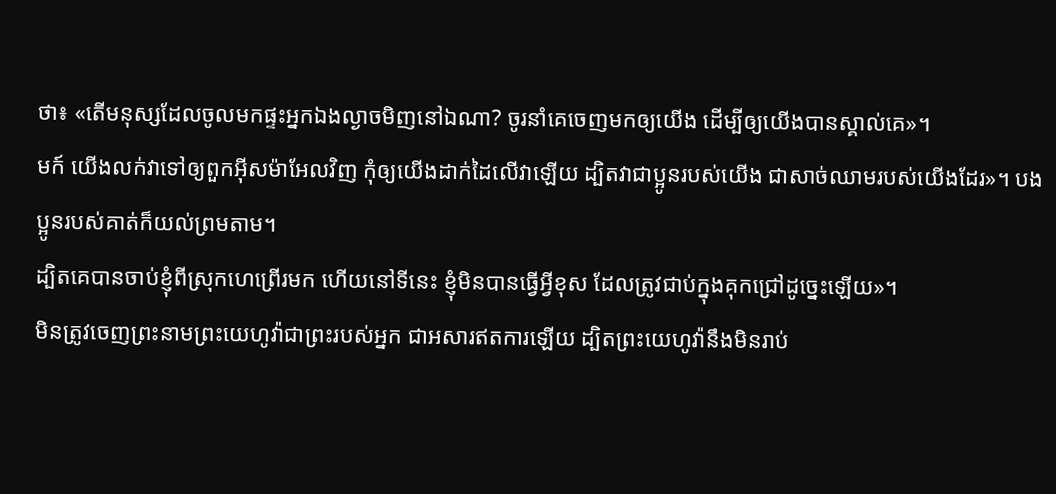ថា៖ «តើមនុស្សដែលចូលមកផ្ទះអ្នកឯងល្ងាចមិញនៅឯណា? ចូរនាំគេចេញមកឲ្យយើង ដើម្បីឲ្យយើងបានស្គាល់គេ»។
មក៍ យើងលក់វាទៅឲ្យពួកអ៊ីសម៉ាអែលវិញ កុំឲ្យយើងដាក់ដៃលើវាឡើយ ដ្បិតវាជាប្អូនរបស់យើង ជាសាច់ឈាមរបស់យើងដែរ»។ បងប្អូនរបស់គាត់ក៏យល់ព្រមតាម។
ដ្បិតគេបានចាប់ខ្ញុំពីស្រុកហេព្រើរមក ហើយនៅទីនេះ ខ្ញុំមិនបានធ្វើអ្វីខុស ដែលត្រូវជាប់ក្នុងគុកជ្រៅដូច្នេះឡើយ»។
មិនត្រូវចេញព្រះនាមព្រះយេហូវ៉ាជាព្រះរបស់អ្នក ជាអសារឥតការឡើយ ដ្បិតព្រះយេហូវ៉ានឹងមិនរាប់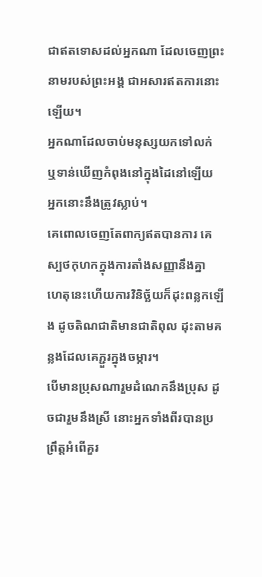ជាឥតទោសដល់អ្នកណា ដែលចេញព្រះនាមរបស់ព្រះអង្គ ជាអសារឥតការនោះឡើយ។
អ្នកណាដែលចាប់មនុស្សយកទៅលក់ ឬទាន់ឃើញកំពុងនៅក្នុងដៃនៅឡើយ អ្នកនោះនឹងត្រូវស្លាប់។
គេពោលចេញតែពាក្យឥតបានការ គេស្បថកុហកក្នុងការតាំងសញ្ញានឹងគ្នា ហេតុនេះហើយការវិនិច្ឆ័យក៏ដុះពន្លកឡើង ដូចតិណជាតិមានជាតិពុល ដុះតាមគន្លងដែលគេភ្ជួរក្នុងចម្ការ។
បើមានប្រុសណារួមដំណេកនឹងប្រុស ដូចជារួមនឹងស្រី នោះអ្នកទាំងពីរបានប្រព្រឹត្តអំពើគួរ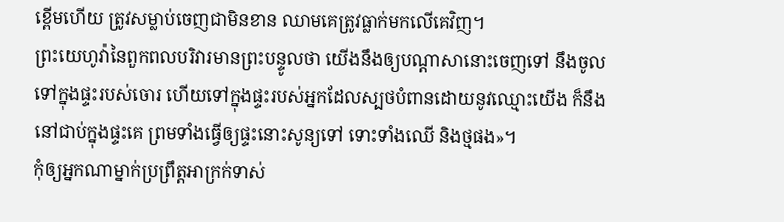ខ្ពើមហើយ ត្រូវសម្លាប់ចេញជាមិនខាន ឈាមគេត្រូវធ្លាក់មកលើគេវិញ។
ព្រះយេហូវ៉ានៃពួកពលបរិវារមានព្រះបន្ទូលថា យើងនឹងឲ្យបណ្ដាសានោះចេញទៅ នឹងចូលទៅក្នុងផ្ទះរបស់ចោរ ហើយទៅក្នុងផ្ទះរបស់អ្នកដែលស្បថបំពានដោយនូវឈ្មោះយើង ក៏នឹងនៅជាប់ក្នុងផ្ទះគេ ព្រមទាំងធ្វើឲ្យផ្ទះនោះសូន្យទៅ ទោះទាំងឈើ និងថ្មផង»។
កុំឲ្យអ្នកណាម្នាក់ប្រព្រឹត្តអាក្រក់ទាស់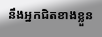នឹងអ្នកជិតខាងខ្លួន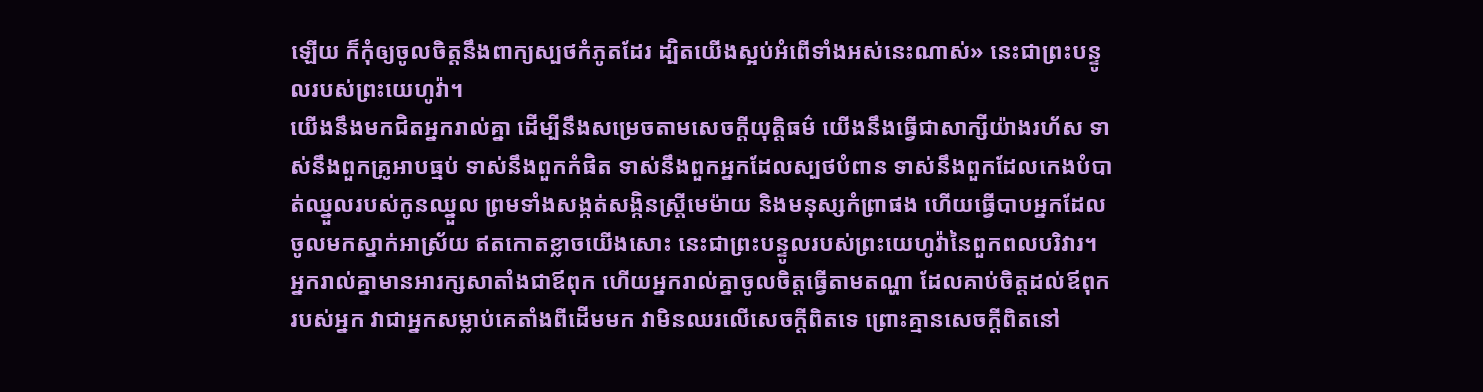ឡើយ ក៏កុំឲ្យចូលចិត្តនឹងពាក្យស្បថកំភូតដែរ ដ្បិតយើងស្អប់អំពើទាំងអស់នេះណាស់» នេះជាព្រះបន្ទូលរបស់ព្រះយេហូវ៉ា។
យើងនឹងមកជិតអ្នករាល់គ្នា ដើម្បីនឹងសម្រេចតាមសេចក្ដីយុត្តិធម៌ យើងនឹងធ្វើជាសាក្សីយ៉ាងរហ័ស ទាស់នឹងពួកគ្រូអាបធ្មប់ ទាស់នឹងពួកកំផិត ទាស់នឹងពួកអ្នកដែលស្បថបំពាន ទាស់នឹងពួកដែលកេងបំបាត់ឈ្នួលរបស់កូនឈ្នួល ព្រមទាំងសង្កត់សង្កិនស្ត្រីមេម៉ាយ និងមនុស្សកំព្រាផង ហើយធ្វើបាបអ្នកដែលចូលមកស្នាក់អាស្រ័យ ឥតកោតខ្លាចយើងសោះ នេះជាព្រះបន្ទូលរបស់ព្រះយេហូវ៉ានៃពួកពលបរិវារ។
អ្នករាល់គ្នាមានអារក្សសាតាំងជាឪពុក ហើយអ្នករាល់គ្នាចូលចិត្តធ្វើតាមតណ្ហា ដែលគាប់ចិត្តដល់ឪពុករបស់អ្នក វាជាអ្នកសម្លាប់គេតាំងពីដើមមក វាមិនឈរលើសេចក្តីពិតទេ ព្រោះគ្មានសេចក្តីពិតនៅ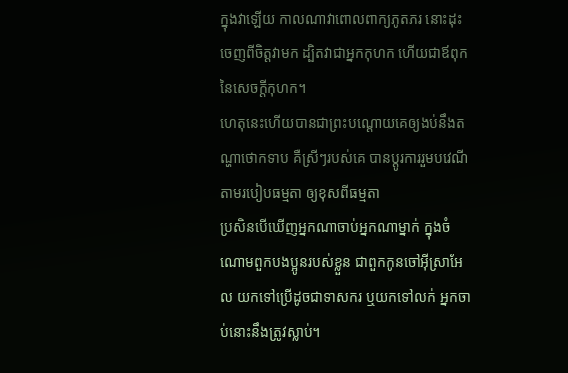ក្នុងវាឡើយ កាលណាវាពោលពាក្យភូតភរ នោះដុះចេញពីចិត្តវាមក ដ្បិតវាជាអ្នកកុហក ហើយជាឪពុកនៃសេចក្តីកុហក។
ហេតុនេះហើយបានជាព្រះបណ្ដោយគេឲ្យងប់នឹងតណ្ហាថោកទាប គឺស្រីៗរបស់គេ បានប្ដូរការរួមបវេណីតាមរបៀបធម្មតា ឲ្យខុសពីធម្មតា
ប្រសិនបើឃើញអ្នកណាចាប់អ្នកណាម្នាក់ ក្នុងចំណោមពួកបងប្អូនរបស់ខ្លួន ជាពួកកូនចៅអ៊ីស្រាអែល យកទៅប្រើដូចជាទាសករ ឬយកទៅលក់ អ្នកចាប់នោះនឹងត្រូវស្លាប់។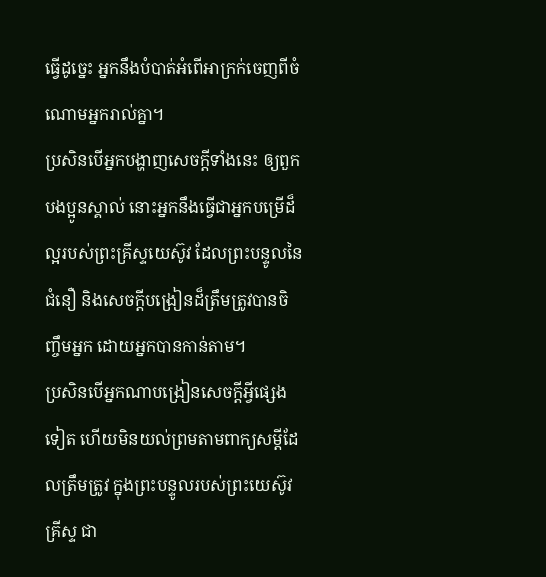ធ្វើដូច្នេះ អ្នកនឹងបំបាត់អំពើអាក្រក់ចេញពីចំណោមអ្នករាល់គ្នា។
ប្រសិនបើអ្នកបង្ហាញសេចក្ដីទាំងនេះ ឲ្យពួកបងប្អូនស្គាល់ នោះអ្នកនឹងធ្វើជាអ្នកបម្រើដ៏ល្អរបស់ព្រះគ្រីស្ទយេស៊ូវ ដែលព្រះបន្ទូលនៃជំនឿ និងសេចក្ដីបង្រៀនដ៏ត្រឹមត្រូវបានចិញ្ចឹមអ្នក ដោយអ្នកបានកាន់តាម។
ប្រសិនបើអ្នកណាបង្រៀនសេចក្ដីអ្វីផ្សេងទៀត ហើយមិនយល់ព្រមតាមពាក្យសម្ដីដែលត្រឹមត្រូវ ក្នុងព្រះបន្ទូលរបស់ព្រះយេស៊ូវគ្រីស្ទ ជា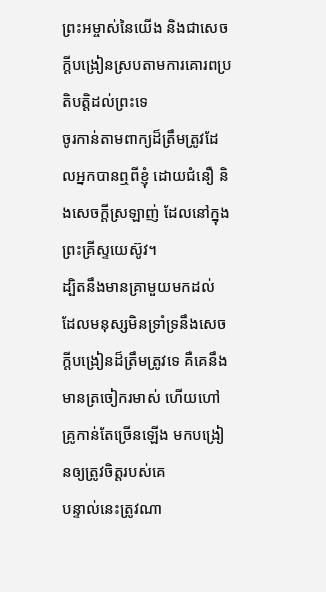ព្រះអម្ចាស់នៃយើង និងជាសេចក្ដីបង្រៀនស្របតាមការគោរពប្រតិបត្តិដល់ព្រះទេ
ចូរកាន់តាមពាក្យដ៏ត្រឹមត្រូវដែលអ្នកបានឮពីខ្ញុំ ដោយជំនឿ និងសេចក្ដីស្រឡាញ់ ដែលនៅក្នុងព្រះគ្រីស្ទយេស៊ូវ។
ដ្បិតនឹងមានគ្រាមួយមកដល់ ដែលមនុស្សមិនទ្រាំទ្រនឹងសេចក្ដីបង្រៀនដ៏ត្រឹមត្រូវទេ គឺគេនឹងមានត្រចៀករមាស់ ហើយហៅគ្រូកាន់តែច្រើនឡើង មកបង្រៀនឲ្យត្រូវចិត្តរបស់គេ
បន្ទាល់នេះត្រូវណា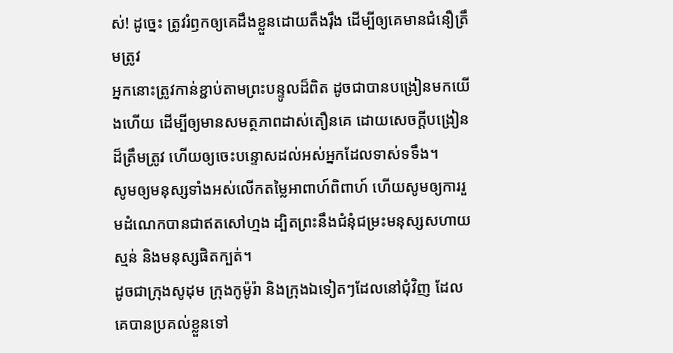ស់! ដូច្នេះ ត្រូវរំឭកឲ្យគេដឹងខ្លួនដោយតឹងរ៉ឹង ដើម្បីឲ្យគេមានជំនឿត្រឹមត្រូវ
អ្នកនោះត្រូវកាន់ខ្ជាប់តាមព្រះបន្ទូលដ៏ពិត ដូចជាបានបង្រៀនមកយើងហើយ ដើម្បីឲ្យមានសមត្ថភាពដាស់តឿនគេ ដោយសេចក្ដីបង្រៀនដ៏ត្រឹមត្រូវ ហើយឲ្យចេះបន្ទោសដល់អស់អ្នកដែលទាស់ទទឹង។
សូមឲ្យមនុស្សទាំងអស់លើកតម្លៃអាពាហ៍ពិពាហ៍ ហើយសូមឲ្យការរួមដំណេកបានជាឥតសៅហ្មង ដ្បិតព្រះនឹងជំនុំជម្រះមនុស្សសហាយស្មន់ និងមនុស្សផិតក្បត់។
ដូចជាក្រុងសូដុម ក្រុងកូម៉ូរ៉ា និងក្រុងឯទៀតៗដែលនៅជុំវិញ ដែលគេបានប្រគល់ខ្លួនទៅ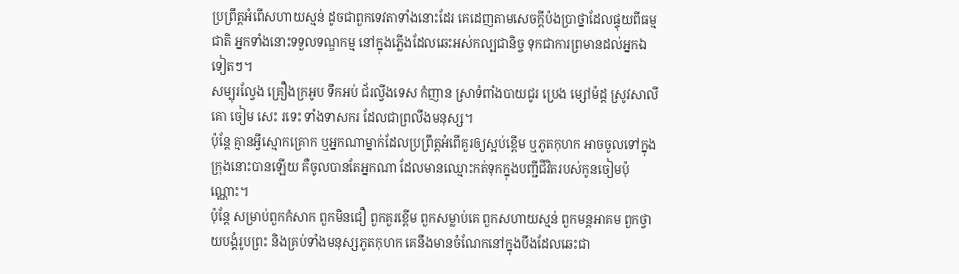ប្រព្រឹត្តអំពើសហាយស្មន់ ដូចជាពួកទេវតាទាំងនោះដែរ គេដេញតាមសេចក្ដីប៉ងប្រាថ្នាដែលផ្ទុយពីធម្មជាតិ អ្នកទាំងនោះទទួលទណ្ឌកម្ម នៅក្នុងភ្លើងដែលឆេះអស់កល្បជានិច្ច ទុកជាការព្រមានដល់អ្នកឯទៀតៗ។
សម្បុរល្វែង គ្រឿងក្រអូប ទឹកអប់ ជ័រល្វីងទេស កំញាន ស្រាទំពាំងបាយជូរ ប្រេង ម្សៅម៉ដ្ដ ស្រូវសាលី គោ ចៀម សេះ រទេះ ទាំងទាសករ ដែលជាព្រលឹងមនុស្ស។
ប៉ុន្តែ គ្មានអ្វីស្មោកគ្រោក ឬអ្នកណាម្នាក់ដែលប្រព្រឹត្តអំពើគួរឲ្យស្អប់ខ្ពើម ឬភូតកុហក អាចចូលទៅក្នុងក្រុងនោះបានឡើយ គឺចូលបានតែអ្នកណា ដែលមានឈ្មោះកត់ទុកក្នុងបញ្ជីជីវិតរបស់កូនចៀមប៉ុណ្ណោះ។
ប៉ុន្តែ សម្រាប់ពួកកំសាក ពួកមិនជឿ ពួកគួរខ្ពើម ពួកសម្លាប់គេ ពួកសហាយស្មន់ ពួកមន្តអាគម ពួកថ្វាយបង្គំរូបព្រះ និងគ្រប់ទាំងមនុស្សភូតកុហក គេនឹងមានចំណែកនៅក្នុងបឹងដែលឆេះជា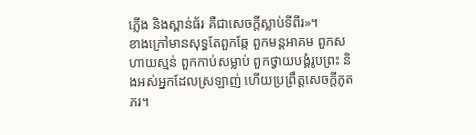ភ្លើង និងស្ពាន់ធ័រ គឺជាសេចក្ដីស្លាប់ទីពីរ»។
ខាងក្រៅមានសុទ្ធតែពួកឆ្កែ ពួកមន្តអាគម ពួកសហាយស្មន់ ពួកកាប់សម្លាប់ ពួកថ្វាយបង្គំរូបព្រះ និងអស់អ្នកដែលស្រឡាញ់ ហើយប្រព្រឹត្តសេចក្ដីភូតភរ។